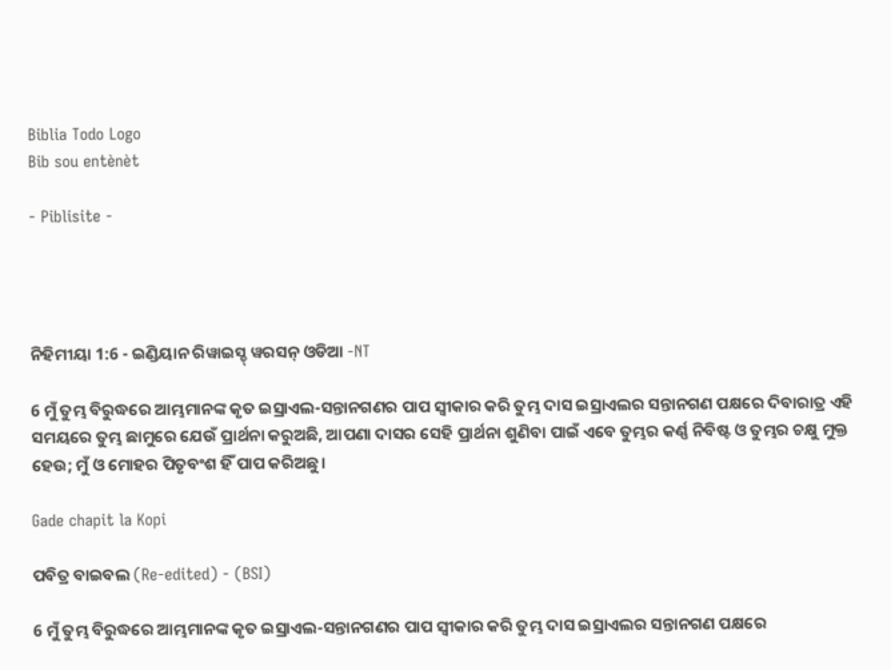Biblia Todo Logo
Bib sou entènèt

- Piblisite -




ନିହିମୀୟା 1:6 - ଇଣ୍ଡିୟାନ ରିୱାଇସ୍ଡ୍ ୱରସନ୍ ଓଡିଆ -NT

6 ମୁଁ ତୁମ୍ଭ ବିରୁଦ୍ଧରେ ଆମ୍ଭମାନଙ୍କ କୃତ ଇସ୍ରାଏଲ-ସନ୍ତାନଗଣର ପାପ ସ୍ୱୀକାର କରି ତୁମ୍ଭ ଦାସ ଇସ୍ରାଏଲର ସନ୍ତାନଗଣ ପକ୍ଷରେ ଦିବାରାତ୍ର ଏହି ସମୟରେ ତୁମ୍ଭ ଛାମୁରେ ଯେଉଁ ପ୍ରାର୍ଥନା କରୁଅଛି, ଆପଣା ଦାସର ସେହି ପ୍ରାର୍ଥନା ଶୁଣିବା ପାଇଁ ଏବେ ତୁମ୍ଭର କର୍ଣ୍ଣ ନିବିଷ୍ଟ ଓ ତୁମ୍ଭର ଚକ୍ଷୁ ମୁକ୍ତ ହେଉ; ମୁଁ ଓ ମୋହର ପିତୃବଂଶ ହିଁ ପାପ କରିଅଛୁ।

Gade chapit la Kopi

ପବିତ୍ର ବାଇବଲ (Re-edited) - (BSI)

6 ମୁଁ ତୁମ୍ଭ ବିରୁଦ୍ଧରେ ଆମ୍ଭମାନଙ୍କ କୃତ ଇସ୍ରାଏଲ-ସନ୍ତାନଗଣର ପାପ ସ୍ଵୀକାର କରି ତୁମ୍ଭ ଦାସ ଇସ୍ରାଏଲର ସନ୍ତାନଗଣ ପକ୍ଷରେ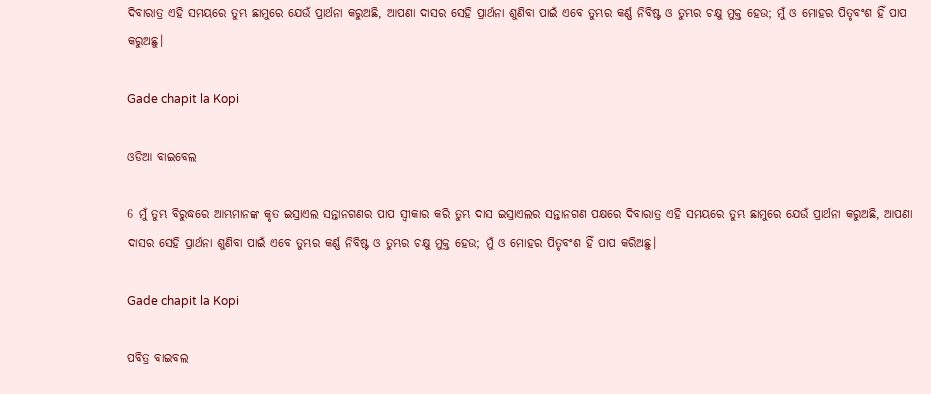ଦିବାରାତ୍ର ଏହି ସମୟରେ ତୁମ୍ଭ ଛାମୁରେ ଯେଉଁ ପ୍ରାର୍ଥନା କରୁଅଛି, ଆପଣା ଦାସର ସେହି ପ୍ରାର୍ଥନା ଶୁଣିବା ପାଇଁ ଏବେ ତୁମ୍ଭର କର୍ଣ୍ଣ ନିବିଷ୍ଟ ଓ ତୁମ୍ଭର ଚକ୍ଷୁ ମୁକ୍ତ ହେଉ; ମୁଁ ଓ ମୋହର ପିତୃବଂଶ ହିଁ ପାପ କରୁଅଛୁ।

Gade chapit la Kopi

ଓଡିଆ ବାଇବେଲ

6 ମୁଁ ତୁମ୍ଭ ବିରୁଦ୍ଧରେ ଆମ୍ଭମାନଙ୍କ କୃତ ଇସ୍ରାଏଲ ସନ୍ତାନଗଣର ପାପ ସ୍ୱୀକାର କରି ତୁମ୍ଭ ଦାସ ଇସ୍ରାଏଲର ସନ୍ତାନଗଣ ପକ୍ଷରେ ଦିବାରାତ୍ର ଏହି ସମୟରେ ତୁମ୍ଭ ଛାମୁରେ ଯେଉଁ ପ୍ରାର୍ଥନା କରୁଅଛି, ଆପଣା ଦାସର ସେହି ପ୍ରାର୍ଥନା ଶୁଣିବା ପାଇଁ ଏବେ ତୁମ୍ଭର କର୍ଣ୍ଣ ନିବିଷ୍ଟ ଓ ତୁମ୍ଭର ଚକ୍ଷୁ ମୁକ୍ତ ହେଉ; ମୁଁ ଓ ମୋହର ପିତୃବଂଶ ହିଁ ପାପ କରିଅଛୁ।

Gade chapit la Kopi

ପବିତ୍ର ବାଇବଲ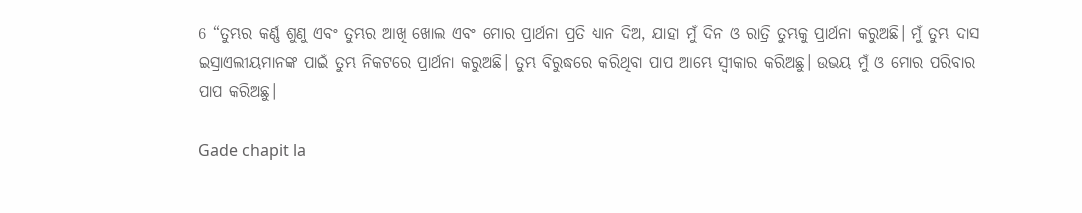6 “ତୁମ୍ଭର କର୍ଣ୍ଣ ଶୁଣୁ ଏବଂ ତୁମ୍ଭର ଆଖି ଖୋଲ ଏବଂ ମୋର ପ୍ରାର୍ଥନା ପ୍ରତି ଧ୍ୟାନ ଦିଅ, ଯାହା ମୁଁ ଦିନ ଓ ରାତ୍ରି ତୁମ୍ଭକୁ ପ୍ରାର୍ଥନା କରୁଅଛି। ମୁଁ ତୁମ୍ଭ ଦାସ ଇସ୍ରାଏଲୀୟମାନଙ୍କ ପାଇଁ ତୁମ୍ଭ ନିକଟରେ ପ୍ରାର୍ଥନା କରୁଅଛି। ତୁମ୍ଭ ବିରୁଦ୍ଧରେ କରିଥିବା ପାପ ଆମ୍ଭେ ସ୍ୱୀକାର କରିଅଛୁ। ଉଭୟ ମୁଁ ଓ ମୋର ପରିବାର ପାପ କରିଅଛୁ।

Gade chapit la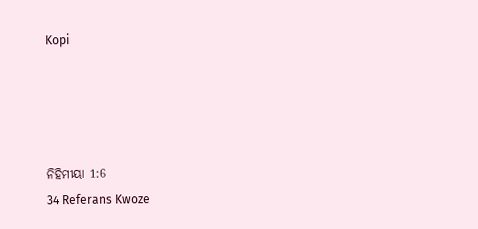Kopi




ନିହିମୀୟା 1:6
34 Referans Kwoze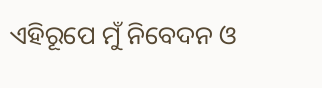ଏହିରୂପେ ମୁଁ ନିବେଦନ ଓ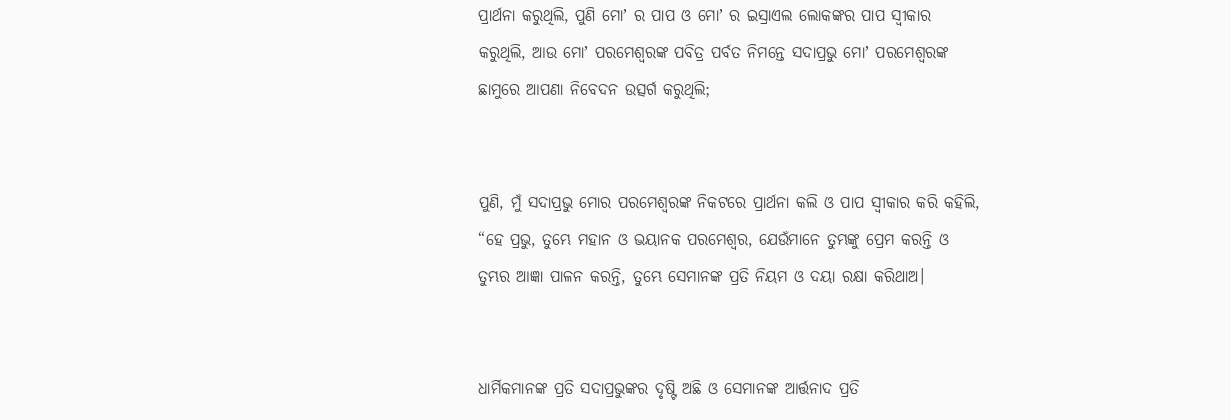ପ୍ରାର୍ଥନା କରୁଥିଲି, ପୁଣି ମୋʼ ର ପାପ ଓ ମୋʼ ର ଇସ୍ରାଏଲ ଲୋକଙ୍କର ପାପ ସ୍ୱୀକାର କରୁଥିଲି, ଆଉ ମୋʼ ପରମେଶ୍ୱରଙ୍କ ପବିତ୍ର ପର୍ବତ ନିମନ୍ତେ ସଦାପ୍ରଭୁ ମୋʼ ପରମେଶ୍ୱରଙ୍କ ଛାମୁରେ ଆପଣା ନିବେଦନ ଉତ୍ସର୍ଗ କରୁଥିଲି;


ପୁଣି, ମୁଁ ସଦାପ୍ରଭୁ ମୋର ପରମେଶ୍ୱରଙ୍କ ନିକଟରେ ପ୍ରାର୍ଥନା କଲି ଓ ପାପ ସ୍ୱୀକାର କରି କହିଲି, “ହେ ପ୍ରଭୁ, ତୁମ୍ଭେ ମହାନ ଓ ଭୟାନକ ପରମେଶ୍ୱର, ଯେଉଁମାନେ ତୁମ୍ଭଙ୍କୁ ପ୍ରେମ କରନ୍ତି ଓ ତୁମ୍ଭର ଆଜ୍ଞା ପାଳନ କରନ୍ତି, ତୁମ୍ଭେ ସେମାନଙ୍କ ପ୍ରତି ନିୟମ ଓ ଦୟା ରକ୍ଷା କରିଥାଅ।


ଧାର୍ମିକମାନଙ୍କ ପ୍ରତି ସଦାପ୍ରଭୁଙ୍କର ଦୃଷ୍ଟି ଅଛି ଓ ସେମାନଙ୍କ ଆର୍ତ୍ତନାଦ ପ୍ରତି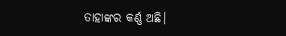ତାହାଙ୍କର କର୍ଣ୍ଣ ଅଛି।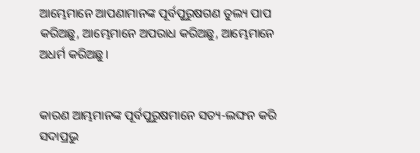ଆମ୍ଭେମାନେ ଆପଣାମାନଙ୍କ ପୂର୍ବପୁରୁଷଗଣ ତୁଲ୍ୟ ପାପ କରିଅଛୁ, ଆମ୍ଭେମାନେ ଅପରାଧ କରିଅଛୁ, ଆମ୍ଭେମାନେ ଅଧର୍ମ କରିଅଛୁ।


କାରଣ ଆମ୍ଭମାନଙ୍କ ପୂର୍ବପୁରୁଷମାନେ ସତ୍ୟ-ଲଙ୍ଘନ କରି ସଦାପ୍ରଭୁ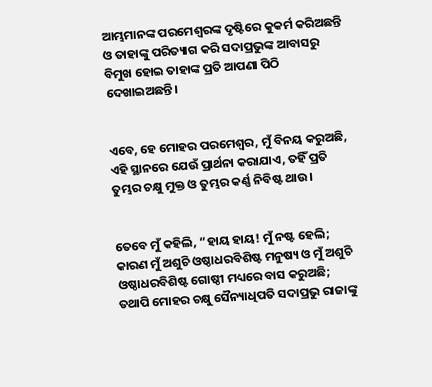ଆମ୍ଭମାନଙ୍କ ପରମେଶ୍ୱରଙ୍କ ଦୃଷ୍ଟିରେ କୁକର୍ମ କରିଅଛନ୍ତି ଓ ତାହାଙ୍କୁ ପରିତ୍ୟାଗ କରି ସଦାପ୍ରଭୁଙ୍କ ଆବାସରୁ ବିମୁଖ ହୋଇ ତାହାଙ୍କ ପ୍ରତି ଆପଣା ପିଠି ଦେଖାଇଅଛନ୍ତି।


ଏବେ, ହେ ମୋହର ପରମେଶ୍ୱର, ମୁଁ ବିନୟ କରୁଅଛି, ଏହି ସ୍ଥାନରେ ଯେଉଁ ପ୍ରାର୍ଥନା କରାଯାଏ, ତହିଁ ପ୍ରତି ତୁମ୍ଭର ଚକ୍ଷୁ ମୁକ୍ତ ଓ ତୁମ୍ଭର କର୍ଣ୍ଣ ନିବିଷ୍ଟ ଥାଉ।


ତେବେ ମୁଁ କହିଲି, “ହାୟ ହାୟ! ମୁଁ ନଷ୍ଟ ହେଲି; କାରଣ ମୁଁ ଅଶୁଚି ଓଷ୍ଠାଧରବିଶିଷ୍ଟ ମନୁଷ୍ୟ ଓ ମୁଁ ଅଶୁଚି ଓଷ୍ଠାଧରବିଶିଷ୍ଟ ଗୋଷ୍ଠୀ ମଧ୍ୟରେ ବାସ କରୁଅଛି; ତଥାପି ମୋହର ଚକ୍ଷୁ ସୈନ୍ୟାଧିପତି ସଦାପ୍ରଭୁ ରାଜାଙ୍କୁ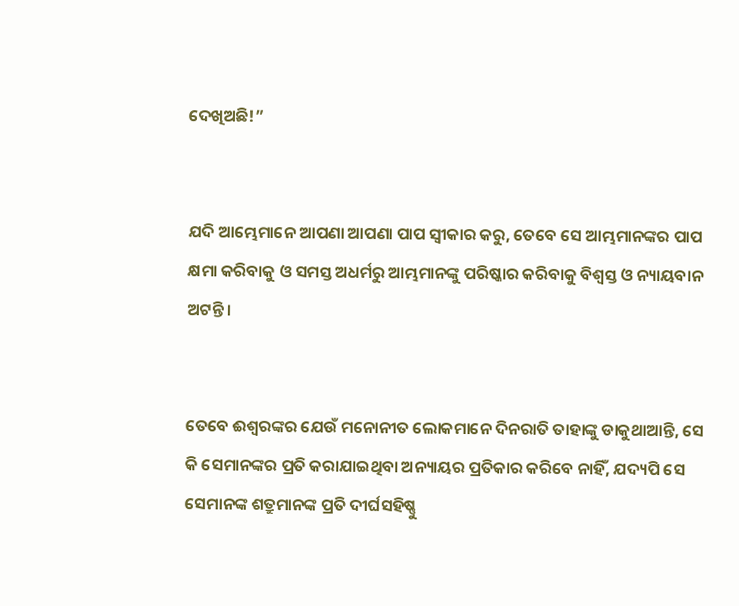ଦେଖିଅଛି!”


ଯଦି ଆମ୍ଭେମାନେ ଆପଣା ଆପଣା ପାପ ସ୍ୱୀକାର କରୁ, ତେବେ ସେ ଆମ୍ଭମାନଙ୍କର ପାପ କ୍ଷମା କରିବାକୁ ଓ ସମସ୍ତ ଅଧର୍ମରୁ ଆମ୍ଭମାନଙ୍କୁ ପରିଷ୍କାର କରିବାକୁ ବିଶ୍ୱସ୍ତ ଓ ନ୍ୟାୟବାନ ଅଟନ୍ତି।


ତେବେ ଈଶ୍ବରଙ୍କର ଯେଉଁ ମନୋନୀତ ଲୋକମାନେ ଦିନରାତି ତାହାଙ୍କୁ ଡାକୁଥାଆନ୍ତି, ସେ କି ସେମାନଙ୍କର ପ୍ରତି କରାଯାଇଥିବା ଅନ୍ୟାୟର ପ୍ରତିକାର କରିବେ ନାହିଁ, ଯଦ୍ୟପି ସେ ସେମାନଙ୍କ ଶତ୍ରୁମାନଙ୍କ ପ୍ରତି ଦୀର୍ଘସହିଷ୍ଣୁ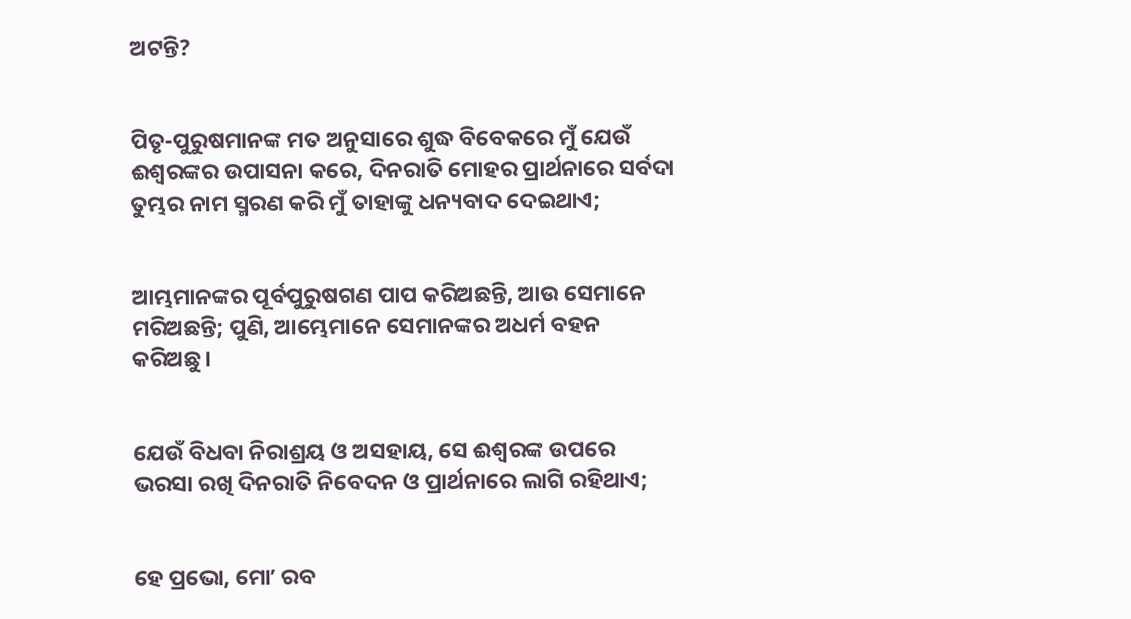ଅଟନ୍ତି?


ପିତୃ-ପୁରୁଷମାନଙ୍କ ମତ ଅନୁସାରେ ଶୁଦ୍ଧ ବିବେକରେ ମୁଁ ଯେଉଁ ଈଶ୍ବରଙ୍କର ଉପାସନା କରେ, ଦିନରାତି ମୋହର ପ୍ରାର୍ଥନାରେ ସର୍ବଦା ତୁମ୍ଭର ନାମ ସ୍ମରଣ କରି ମୁଁ ତାହାଙ୍କୁ ଧନ୍ୟବାଦ ଦେଇଥାଏ;


ଆମ୍ଭମାନଙ୍କର ପୂର୍ବପୁରୁଷଗଣ ପାପ କରିଅଛନ୍ତି, ଆଉ ସେମାନେ ମରିଅଛନ୍ତି; ପୁଣି, ଆମ୍ଭେମାନେ ସେମାନଙ୍କର ଅଧର୍ମ ବହନ କରିଅଛୁ।


ଯେଉଁ ବିଧବା ନିରାଶ୍ରୟ ଓ ଅସହାୟ, ସେ ଈଶ୍ବରଙ୍କ ଉପରେ ଭରସା ରଖି ଦିନରାତି ନିବେଦନ ଓ ପ୍ରାର୍ଥନାରେ ଲାଗି ରହିଥାଏ;


ହେ ପ୍ରଭୋ, ମୋʼ ରବ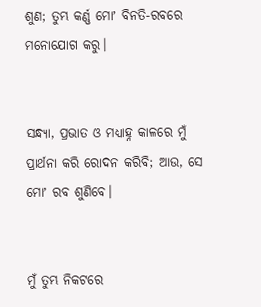ଶୁଣ; ତୁମ୍ଭ କର୍ଣ୍ଣ ମୋʼ ବିନତି-ରବରେ ମନୋଯୋଗ କରୁ।


ସନ୍ଧ୍ୟା, ପ୍ରଭାତ ଓ ମଧ୍ୟାହ୍ନ କାଳରେ ମୁଁ ପ୍ରାର୍ଥନା କରି ରୋଦନ କରିବି; ଆଉ, ସେ ମୋʼ ରବ ଶୁଣିବେ।


ମୁଁ ତୁମ୍ଭ ନିକଟରେ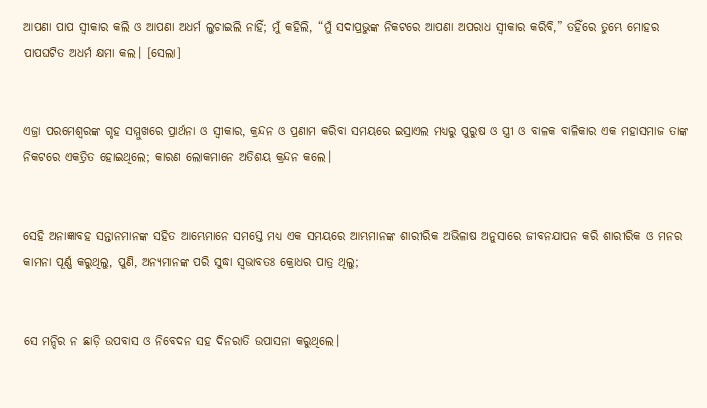ଆପଣା ପାପ ସ୍ୱୀକାର କଲି ଓ ଆପଣା ଅଧର୍ମ ଲୁଚାଇଲି ନାହିଁ; ମୁଁ କହିଲି, “ମୁଁ ସଦାପ୍ରଭୁଙ୍କ ନିକଟରେ ଆପଣା ଅପରାଧ ସ୍ୱୀକାର କରିବି,” ତହିଁରେ ତୁମ୍ଭେ ମୋହର ପାପଘଟିତ ଅଧର୍ମ କ୍ଷମା କଲ। [ସେଲା]


ଏଜ୍ରା ପରମେଶ୍ୱରଙ୍କ ଗୃହ ସମ୍ମୁଖରେ ପ୍ରାର୍ଥନା ଓ ସ୍ୱୀକାର, କ୍ରନ୍ଦନ ଓ ପ୍ରଣାମ କରିବା ସମୟରେ ଇସ୍ରାଏଲ ମଧ୍ୟରୁ ପୁରୁଷ ଓ ସ୍ତ୍ରୀ ଓ ବାଳକ ବାଳିକାର ଏକ ମହାସମାଜ ତାଙ୍କ ନିକଟରେ ଏକତ୍ରିତ ହୋଇଥିଲେ; କାରଣ ଲୋକମାନେ ଅତିଶୟ କ୍ରନ୍ଦନ କଲେ।


ସେହି ଅନାଜ୍ଞାବହ ସନ୍ତାନମାନଙ୍କ ସହିତ ଆମ୍ଭେମାନେ ସମସ୍ତେ ମଧ୍ୟ ଏକ ସମୟରେ ଆମ୍ଭମାନଙ୍କ ଶାରୀରିକ ଅଭିଳାଷ ଅନୁସାରେ ଜୀବନଯାପନ କରି ଶାରୀରିକ ଓ ମନର କାମନା ପୂର୍ଣ୍ଣ କରୁଥିଲୁ, ପୁଣି, ଅନ୍ୟମାନଙ୍କ ପରି ସୁଦ୍ଧା ସ୍ୱଭାବତଃ କ୍ରୋଧର ପାତ୍ର ଥିଲୁ;


ସେ ମନ୍ଦିର ନ ଛାଡ଼ି ଉପବାସ ଓ ନିବେଦନ ସହ ଦିନରାତି ଉପାସନା କରୁଥିଲେ।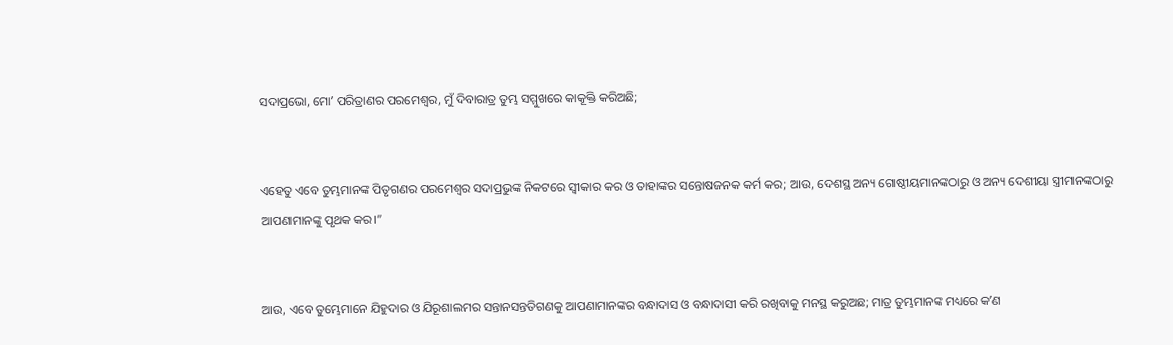ସଦାପ୍ରଭୋ, ମୋʼ ପରିତ୍ରାଣର ପରମେଶ୍ୱର, ମୁଁ ଦିବାରାତ୍ର ତୁମ୍ଭ ସମ୍ମୁଖରେ କାକୂକ୍ତି କରିଅଛି;


ଏହେତୁ ଏବେ ତୁମ୍ଭମାନଙ୍କ ପିତୃଗଣର ପରମେଶ୍ୱର ସଦାପ୍ରଭୁଙ୍କ ନିକଟରେ ସ୍ୱୀକାର କର ଓ ତାହାଙ୍କର ସନ୍ତୋଷଜନକ କର୍ମ କର; ଆଉ, ଦେଶସ୍ଥ ଅନ୍ୟ ଗୋଷ୍ଠୀୟମାନଙ୍କଠାରୁ ଓ ଅନ୍ୟ ଦେଶୀୟା ସ୍ତ୍ରୀମାନଙ୍କଠାରୁ ଆପଣାମାନଙ୍କୁ ପୃଥକ କର।”


ଆଉ, ଏବେ ତୁମ୍ଭେମାନେ ଯିହୁଦାର ଓ ଯିରୂଶାଲମର ସନ୍ତାନସନ୍ତତିଗଣକୁ ଆପଣାମାନଙ୍କର ବନ୍ଧାଦାସ ଓ ବନ୍ଧାଦାସୀ କରି ରଖିବାକୁ ମନସ୍ଥ କରୁଅଛ; ମାତ୍ର ତୁମ୍ଭମାନଙ୍କ ମଧ୍ୟରେ କʼଣ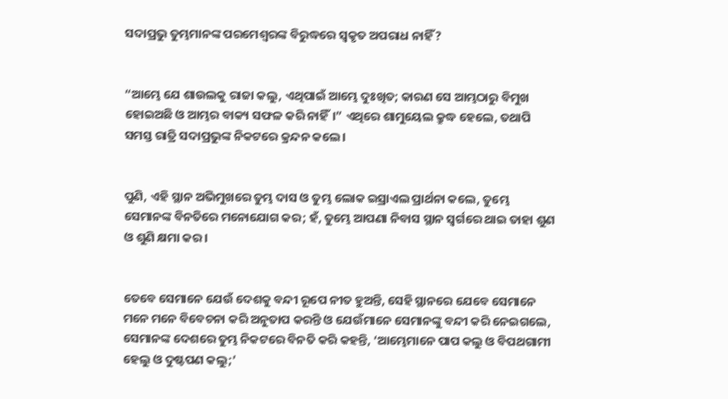ସଦାପ୍ରଭୁ ତୁମ୍ଭମାନଙ୍କ ପରମେଶ୍ୱରଙ୍କ ବିରୁଦ୍ଧରେ ସ୍ୱକୃତ ଅପରାଧ ନାହିଁ?


“ଆମ୍ଭେ ଯେ ଶାଉଲକୁ ରାଜା କଲୁ, ଏଥିପାଇଁ ଆମ୍ଭେ ଦୁଃଖିତ; କାରଣ ସେ ଆମ୍ଭଠାରୁ ବିମୁଖ ହୋଇଅଛି ଓ ଆମ୍ଭର ବାକ୍ୟ ସଫଳ କରି ନାହିଁ।” ଏଥିରେ ଶାମୁୟେଲ କ୍ରୁଦ୍ଧ ହେଲେ, ତଥାପି ସମସ୍ତ ରାତ୍ରି ସଦାପ୍ରଭୁଙ୍କ ନିକଟରେ କ୍ରନ୍ଦନ କଲେ।


ପୁଣି, ଏହି ସ୍ଥାନ ଅଭିମୁଖରେ ତୁମ୍ଭ ଦାସ ଓ ତୁମ୍ଭ ଲୋକ ଇସ୍ରାଏଲ ପ୍ରାର୍ଥନା କଲେ, ତୁମ୍ଭେ ସେମାନଙ୍କ ବିନତିରେ ମନୋଯୋଗ କର; ହଁ, ତୁମ୍ଭେ ଆପଣା ନିବାସ ସ୍ଥାନ ସ୍ୱର୍ଗରେ ଥାଇ ତାହା ଶୁଣ ଓ ଶୁଣି କ୍ଷମା କର।


ତେବେ ସେମାନେ ଯେଉଁ ଦେଶକୁ ବନ୍ଦୀ ରୂପେ ନୀତ ହୁଅନ୍ତି, ସେହି ସ୍ଥାନରେ ଯେବେ ସେମାନେ ମନେ ମନେ ବିବେଚନା କରି ଅନୁତାପ କରନ୍ତି ଓ ଯେଉଁମାନେ ସେମାନଙ୍କୁ ବନ୍ଦୀ କରି ନେଇଗଲେ, ସେମାନଙ୍କ ଦେଶରେ ତୁମ୍ଭ ନିକଟରେ ବିନତି କରି କହନ୍ତି, ‘ଆମ୍ଭେମାନେ ପାପ କଲୁ ଓ ବିପଥଗାମୀ ହେଲୁ ଓ ଦୁଷ୍ଟପଣ କଲୁ;’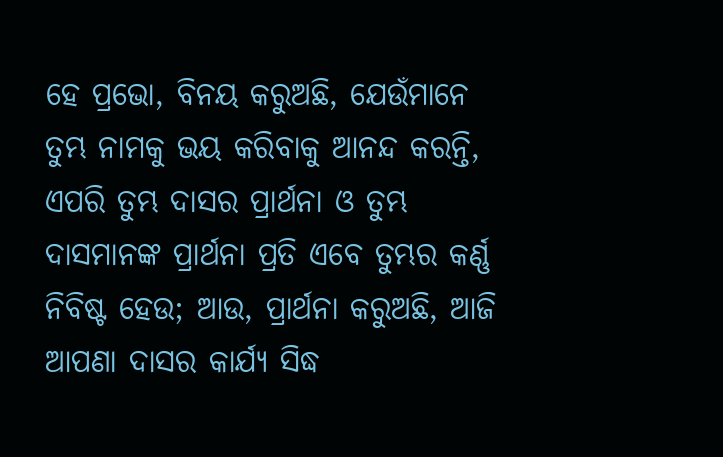ହେ ପ୍ରଭୋ, ବିନୟ କରୁଅଛି, ଯେଉଁମାନେ ତୁମ୍ଭ ନାମକୁ ଭୟ କରିବାକୁ ଆନନ୍ଦ କରନ୍ତି, ଏପରି ତୁମ୍ଭ ଦାସର ପ୍ରାର୍ଥନା ଓ ତୁମ୍ଭ ଦାସମାନଙ୍କ ପ୍ରାର୍ଥନା ପ୍ରତି ଏବେ ତୁମ୍ଭର କର୍ଣ୍ଣ ନିବିଷ୍ଟ ହେଉ; ଆଉ, ପ୍ରାର୍ଥନା କରୁଅଛି, ଆଜି ଆପଣା ଦାସର କାର୍ଯ୍ୟ ସିଦ୍ଧ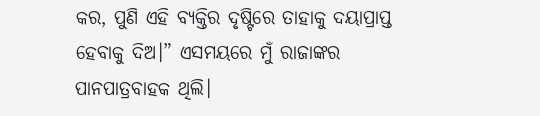କର, ପୁଣି ଏହି ବ୍ୟକ୍ତିର ଦୃଷ୍ଟିରେ ତାହାକୁ ଦୟାପ୍ରାପ୍ତ ହେବାକୁ ଦିଅ।” ଏସମୟରେ ମୁଁ ରାଜାଙ୍କର ପାନପାତ୍ରବାହକ ଥିଲି।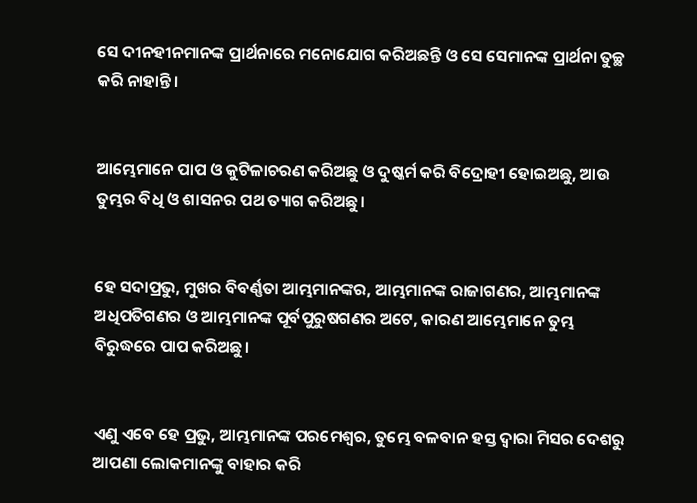ସେ ଦୀନହୀନମାନଙ୍କ ପ୍ରାର୍ଥନାରେ ମନୋଯୋଗ କରିଅଛନ୍ତି ଓ ସେ ସେମାନଙ୍କ ପ୍ରାର୍ଥନା ତୁଚ୍ଛ କରି ନାହାନ୍ତି।


ଆମ୍ଭେମାନେ ପାପ ଓ କୁଟିଳାଚରଣ କରିଅଛୁ ଓ ଦୁଷ୍କର୍ମ କରି ବିଦ୍ରୋହୀ ହୋଇଅଛୁ, ଆଉ ତୁମ୍ଭର ବିଧି ଓ ଶାସନର ପଥ ତ୍ୟାଗ କରିଅଛୁ।


ହେ ସଦାପ୍ରଭୁ, ମୁଖର ବିବର୍ଣ୍ଣତା ଆମ୍ଭମାନଙ୍କର, ଆମ୍ଭମାନଙ୍କ ରାଜାଗଣର, ଆମ୍ଭମାନଙ୍କ ଅଧିପତିଗଣର ଓ ଆମ୍ଭମାନଙ୍କ ପୂର୍ବପୁରୁଷଗଣର ଅଟେ, କାରଣ ଆମ୍ଭେମାନେ ତୁମ୍ଭ ବିରୁଦ୍ଧରେ ପାପ କରିଅଛୁ।


ଏଣୁ ଏବେ ହେ ପ୍ରଭୁ, ଆମ୍ଭମାନଙ୍କ ପରମେଶ୍ୱର, ତୁମ୍ଭେ ବଳବାନ ହସ୍ତ ଦ୍ୱାରା ମିସର ଦେଶରୁ ଆପଣା ଲୋକମାନଙ୍କୁ ବାହାର କରି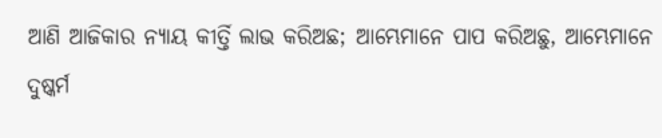ଆଣି ଆଜିକାର ନ୍ୟାୟ କୀର୍ତ୍ତି ଲାଭ କରିଅଛ; ଆମ୍ଭେମାନେ ପାପ କରିଅଛୁ, ଆମ୍ଭେମାନେ ଦୁଷ୍କର୍ମ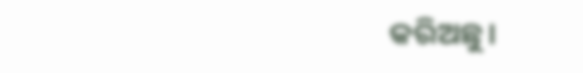କରିଅଛୁ।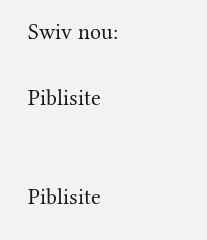Swiv nou:

Piblisite


Piblisite